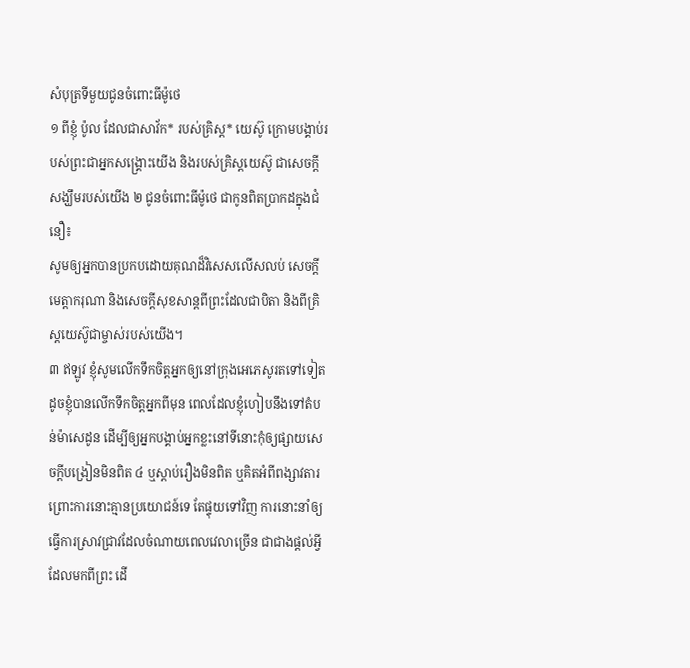សំបុត្រទីមួយជូនចំពោះធីម៉ូថេ
១ ពីខ្ញុំ ប៉ូល ដែលជាសាវ័ក* របស់គ្រិស្ត* យេស៊ូ ក្រោមបង្គាប់របស់ព្រះជាអ្នកសង្គ្រោះយើង និងរបស់គ្រិស្តយេស៊ូ ជាសេចក្ដីសង្ឃឹមរបស់យើង ២ ជូនចំពោះធីម៉ូថេ ជាកូនពិតប្រាកដក្នុងជំនឿ៖
សូមឲ្យអ្នកបានប្រកបដោយគុណដ៏វិសេសលើសលប់ សេចក្ដីមេត្ដាករុណា និងសេចក្ដីសុខសាន្តពីព្រះដែលជាបិតា និងពីគ្រិស្តយេស៊ូជាម្ចាស់របស់យើង។
៣ ឥឡូវ ខ្ញុំសូមលើកទឹកចិត្តអ្នកឲ្យនៅក្រុងអេភេសូរតទៅទៀត ដូចខ្ញុំបានលើកទឹកចិត្តអ្នកពីមុន ពេលដែលខ្ញុំហៀបនឹងទៅតំបន់ម៉ាសេដូន ដើម្បីឲ្យអ្នកបង្គាប់អ្នកខ្លះនៅទីនោះកុំឲ្យផ្សាយសេចក្ដីបង្រៀនមិនពិត ៤ ឬស្ដាប់រឿងមិនពិត ឬគិតអំពីពង្សាវតារ ព្រោះការនោះគ្មានប្រយោជន៍ទេ តែផ្ទុយទៅវិញ ការនោះនាំឲ្យធ្វើការស្រាវជ្រាវដែលចំណាយពេលវេលាច្រើន ជាជាងផ្ដល់អ្វីដែលមកពីព្រះ ដើ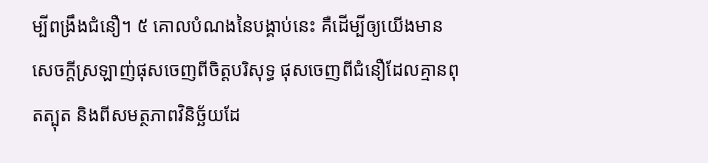ម្បីពង្រឹងជំនឿ។ ៥ គោលបំណងនៃបង្គាប់នេះ គឺដើម្បីឲ្យយើងមានសេចក្ដីស្រឡាញ់ផុសចេញពីចិត្តបរិសុទ្ធ ផុសចេញពីជំនឿដែលគ្មានពុតត្បុត និងពីសមត្ថភាពវិនិច្ឆ័យដែ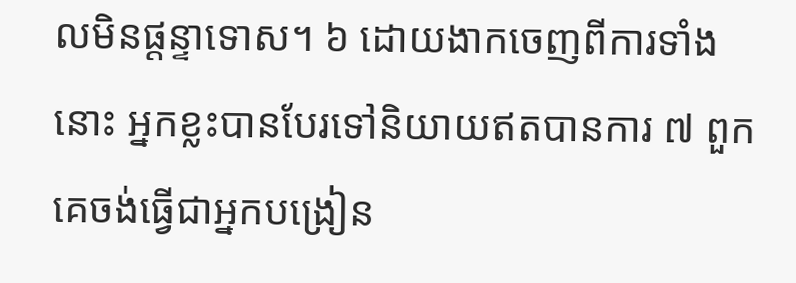លមិនផ្ដន្ទាទោស។ ៦ ដោយងាកចេញពីការទាំងនោះ អ្នកខ្លះបានបែរទៅនិយាយឥតបានការ ៧ ពួកគេចង់ធ្វើជាអ្នកបង្រៀន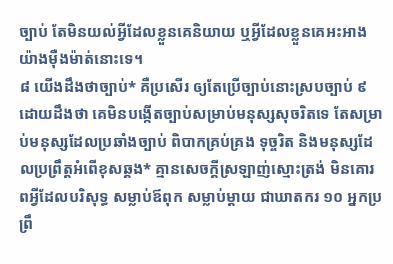ច្បាប់ តែមិនយល់អ្វីដែលខ្លួនគេនិយាយ ឬអ្វីដែលខ្លួនគេអះអាងយ៉ាងម៉ឺងម៉ាត់នោះទេ។
៨ យើងដឹងថាច្បាប់* គឺប្រសើរ ឲ្យតែប្រើច្បាប់នោះស្របច្បាប់ ៩ ដោយដឹងថា គេមិនបង្កើតច្បាប់សម្រាប់មនុស្សសុចរិតទេ តែសម្រាប់មនុស្សដែលប្រឆាំងច្បាប់ ពិបាកគ្រប់គ្រង ទុច្ចរិត និងមនុស្សដែលប្រព្រឹត្តអំពើខុសឆ្គង* គ្មានសេចក្ដីស្រឡាញ់ស្មោះត្រង់ មិនគោរពអ្វីដែលបរិសុទ្ធ សម្លាប់ឪពុក សម្លាប់ម្ដាយ ជាឃាតករ ១០ អ្នកប្រព្រឹ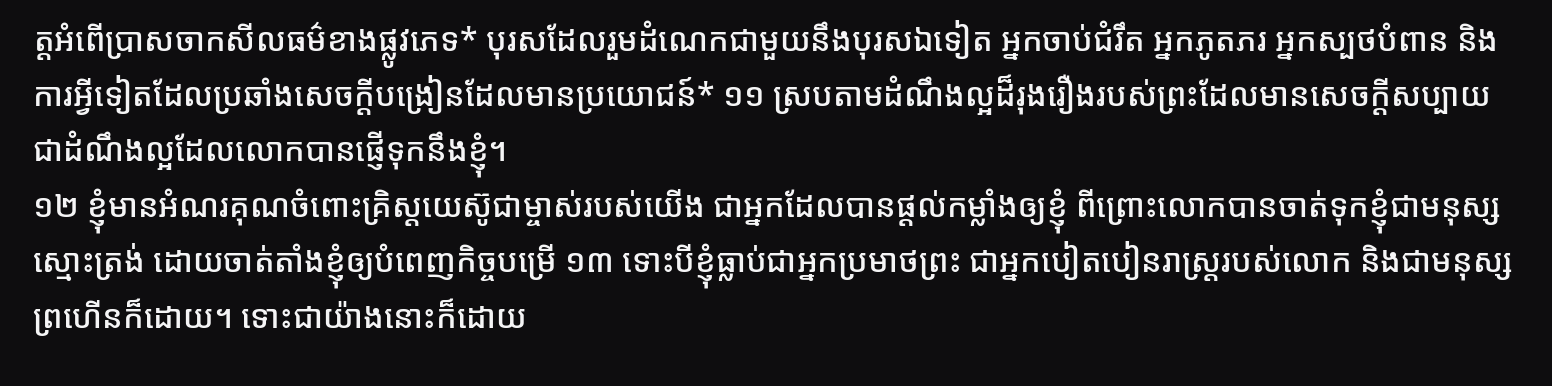ត្តអំពើប្រាសចាកសីលធម៌ខាងផ្លូវភេទ* បុរសដែលរួមដំណេកជាមួយនឹងបុរសឯទៀត អ្នកចាប់ជំរឹត អ្នកភូតភរ អ្នកស្បថបំពាន និងការអ្វីទៀតដែលប្រឆាំងសេចក្ដីបង្រៀនដែលមានប្រយោជន៍* ១១ ស្របតាមដំណឹងល្អដ៏រុងរឿងរបស់ព្រះដែលមានសេចក្ដីសប្បាយ ជាដំណឹងល្អដែលលោកបានផ្ញើទុកនឹងខ្ញុំ។
១២ ខ្ញុំមានអំណរគុណចំពោះគ្រិស្តយេស៊ូជាម្ចាស់របស់យើង ជាអ្នកដែលបានផ្ដល់កម្លាំងឲ្យខ្ញុំ ពីព្រោះលោកបានចាត់ទុកខ្ញុំជាមនុស្សស្មោះត្រង់ ដោយចាត់តាំងខ្ញុំឲ្យបំពេញកិច្ចបម្រើ ១៣ ទោះបីខ្ញុំធ្លាប់ជាអ្នកប្រមាថព្រះ ជាអ្នកបៀតបៀនរាស្ត្ររបស់លោក និងជាមនុស្សព្រហើនក៏ដោយ។ ទោះជាយ៉ាងនោះក៏ដោយ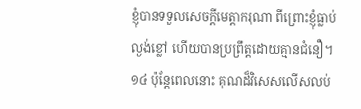ខ្ញុំបានទទួលសេចក្ដីមេត្ដាករុណា ពីព្រោះខ្ញុំធ្លាប់ល្ងង់ខ្លៅ ហើយបានប្រព្រឹត្តដោយគ្មានជំនឿ។ ១៤ ប៉ុន្តែពេលនោះ គុណដ៏វិសេសលើសលប់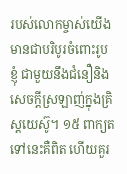របស់លោកម្ចាស់យើងមានជាបរិបូរចំពោះរូបខ្ញុំ ជាមួយនឹងជំនឿនិងសេចក្ដីស្រឡាញ់ក្នុងគ្រិស្តយេស៊ូ។ ១៥ ពាក្យតទៅនេះគឺពិត ហើយគួរ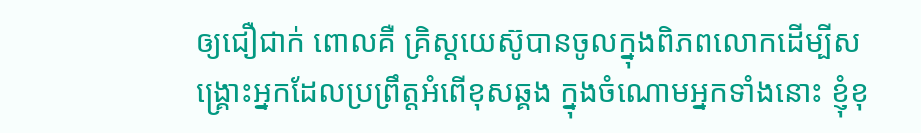ឲ្យជឿជាក់ ពោលគឺ គ្រិស្តយេស៊ូបានចូលក្នុងពិភពលោកដើម្បីសង្គ្រោះអ្នកដែលប្រព្រឹត្តអំពើខុសឆ្គង ក្នុងចំណោមអ្នកទាំងនោះ ខ្ញុំខុ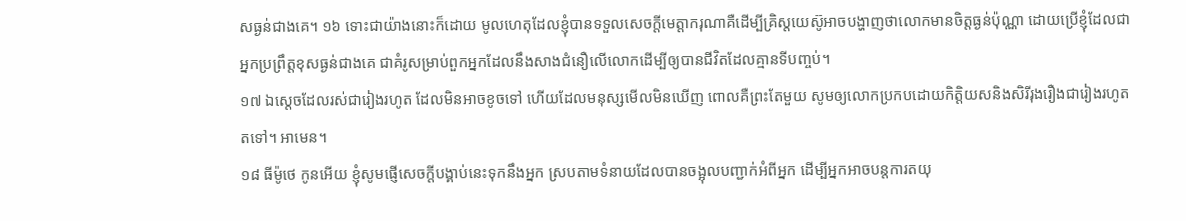សធ្ងន់ជាងគេ។ ១៦ ទោះជាយ៉ាងនោះក៏ដោយ មូលហេតុដែលខ្ញុំបានទទួលសេចក្ដីមេត្ដាករុណាគឺដើម្បីគ្រិស្តយេស៊ូអាចបង្ហាញថាលោកមានចិត្តធ្ងន់ប៉ុណ្ណា ដោយប្រើខ្ញុំដែលជាអ្នកប្រព្រឹត្តខុសធ្ងន់ជាងគេ ជាគំរូសម្រាប់ពួកអ្នកដែលនឹងសាងជំនឿលើលោកដើម្បីឲ្យបានជីវិតដែលគ្មានទីបញ្ចប់។
១៧ ឯស្តេចដែលរស់ជារៀងរហូត ដែលមិនអាចខូចទៅ ហើយដែលមនុស្សមើលមិនឃើញ ពោលគឺព្រះតែមួយ សូមឲ្យលោកប្រកបដោយកិត្ដិយសនិងសិរីរុងរឿងជារៀងរហូតតទៅ។ អាមេន។
១៨ ធីម៉ូថេ កូនអើយ ខ្ញុំសូមផ្ញើសេចក្ដីបង្គាប់នេះទុកនឹងអ្នក ស្របតាមទំនាយដែលបានចង្អុលបញ្ជាក់អំពីអ្នក ដើម្បីអ្នកអាចបន្តការតយុ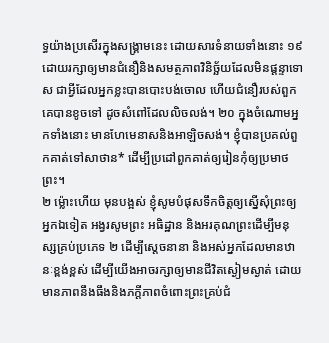ទ្ធយ៉ាងប្រសើរក្នុងសង្គ្រាមនេះ ដោយសារទំនាយទាំងនោះ ១៩ ដោយរក្សាឲ្យមានជំនឿនិងសមត្ថភាពវិនិច្ឆ័យដែលមិនផ្ដន្ទាទោស ជាអ្វីដែលអ្នកខ្លះបានបោះបង់ចោល ហើយជំនឿរបស់ពួកគេបានខូចទៅ ដូចសំពៅដែលលិចលង់។ ២០ ក្នុងចំណោមអ្នកទាំងនោះ មានហែមេនាសនិងអាឡិចសង់។ ខ្ញុំបានប្រគល់ពួកគាត់ទៅសាថាន* ដើម្បីប្រដៅពួកគាត់ឲ្យរៀនកុំឲ្យប្រមាថព្រះ។
២ ម្ល៉ោះហើយ មុនបង្អស់ ខ្ញុំសូមបំផុសទឹកចិត្តឲ្យស្នើសុំព្រះឲ្យអ្នកឯទៀត អង្វរសូមព្រះ អធិដ្ឋាន និងអរគុណព្រះដើម្បីមនុស្សគ្រប់ប្រភេទ ២ ដើម្បីស្តេចនានា និងអស់អ្នកដែលមានឋានៈខ្ពង់ខ្ពស់ ដើម្បីយើងអាចរក្សាឲ្យមានជីវិតស្ងៀមស្ងាត់ ដោយមានភាពនឹងធឹងនិងភក្ដីភាពចំពោះព្រះគ្រប់ជំ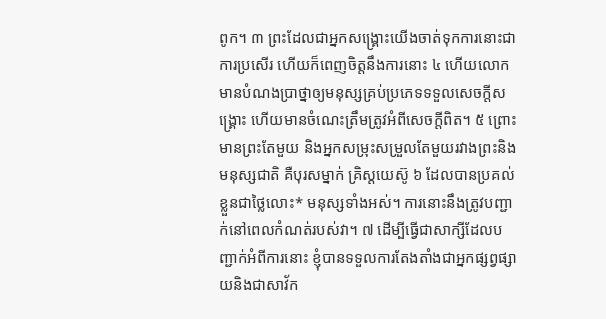ពូក។ ៣ ព្រះដែលជាអ្នកសង្គ្រោះយើងចាត់ទុកការនោះជាការប្រសើរ ហើយក៏ពេញចិត្តនឹងការនោះ ៤ ហើយលោកមានបំណងប្រាថ្នាឲ្យមនុស្សគ្រប់ប្រភេទទទួលសេចក្ដីសង្គ្រោះ ហើយមានចំណេះត្រឹមត្រូវអំពីសេចក្ដីពិត។ ៥ ព្រោះមានព្រះតែមួយ និងអ្នកសម្រុះសម្រួលតែមួយរវាងព្រះនិងមនុស្សជាតិ គឺបុរសម្នាក់ គ្រិស្តយេស៊ូ ៦ ដែលបានប្រគល់ខ្លួនជាថ្លៃលោះ* មនុស្សទាំងអស់។ ការនោះនឹងត្រូវបញ្ជាក់នៅពេលកំណត់របស់វា។ ៧ ដើម្បីធ្វើជាសាក្សីដែលបញ្ជាក់អំពីការនោះ ខ្ញុំបានទទួលការតែងតាំងជាអ្នកផ្សព្វផ្សាយនិងជាសាវ័ក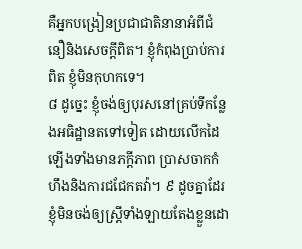គឺអ្នកបង្រៀនប្រជាជាតិនានាអំពីជំនឿនិងសេចក្ដីពិត។ ខ្ញុំកំពុងប្រាប់ការពិត ខ្ញុំមិនកុហកទេ។
៨ ដូច្នេះ ខ្ញុំចង់ឲ្យបុរសនៅគ្រប់ទីកន្លែងអធិដ្ឋានតទៅទៀត ដោយលើកដៃឡើងទាំងមានភក្ដីភាព ប្រាសចាកកំហឹងនិងការជជែកតវ៉ា។ ៩ ដូចគ្នាដែរ ខ្ញុំមិនចង់ឲ្យស្ត្រីទាំងឡាយតែងខ្លួនដោ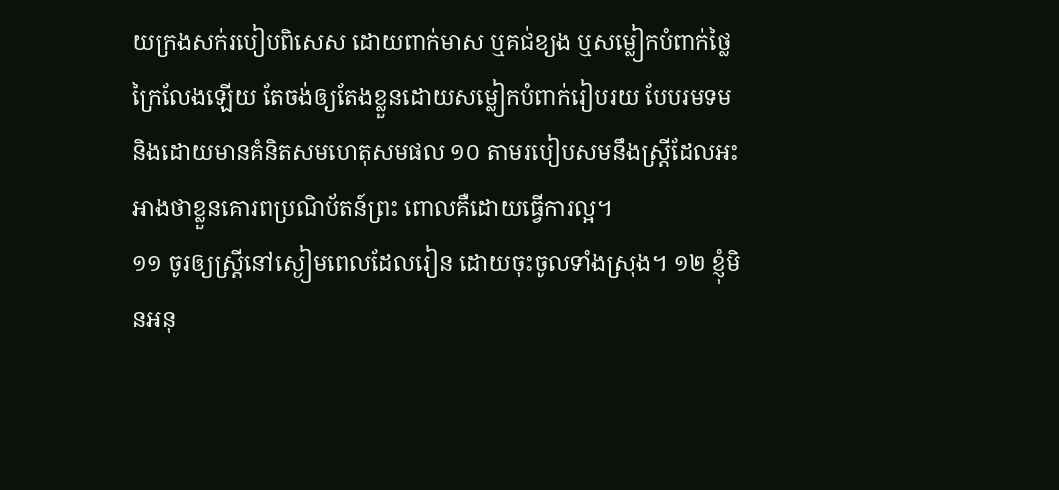យក្រងសក់របៀបពិសេស ដោយពាក់មាស ឬគជ់ខ្យង ឬសម្លៀកបំពាក់ថ្លៃក្រៃលែងឡើយ តែចង់ឲ្យតែងខ្លួនដោយសម្លៀកបំពាក់រៀបរយ បែបរមទម និងដោយមានគំនិតសមហេតុសមផល ១០ តាមរបៀបសមនឹងស្ត្រីដែលអះអាងថាខ្លួនគោរពប្រណិប័តន៍ព្រះ ពោលគឺដោយធ្វើការល្អ។
១១ ចូរឲ្យស្ត្រីនៅស្ងៀមពេលដែលរៀន ដោយចុះចូលទាំងស្រុង។ ១២ ខ្ញុំមិនអនុ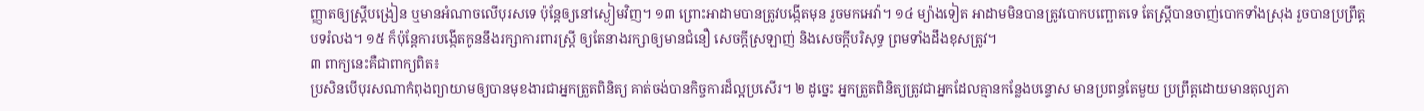ញ្ញាតឲ្យស្ត្រីបង្រៀន ឬមានអំណាចលើបុរសទេ ប៉ុន្តែឲ្យនៅស្ងៀមវិញ។ ១៣ ព្រោះអាដាមបានត្រូវបង្កើតមុន រួចមកអេវ៉ា។ ១៤ ម្យ៉ាងទៀត អាដាមមិនបានត្រូវបោកបញ្ឆោតទេ តែស្ត្រីបានចាញ់បោកទាំងស្រុង រួចបានប្រព្រឹត្តបទរំលង។ ១៥ ក៏ប៉ុន្តែការបង្កើតកូននឹងរក្សាការពារស្ត្រី ឲ្យតែនាងរក្សាឲ្យមានជំនឿ សេចក្ដីស្រឡាញ់ និងសេចក្ដីបរិសុទ្ធ ព្រមទាំងដឹងខុសត្រូវ។
៣ ពាក្យនេះគឺជាពាក្យពិត៖
ប្រសិនបើបុរសណាកំពុងព្យាយាមឲ្យបានមុខងារជាអ្នកត្រួតពិនិត្យ គាត់ចង់បានកិច្ចការដ៏ល្អប្រសើរ។ ២ ដូច្នេះ អ្នកត្រួតពិនិត្យត្រូវជាអ្នកដែលគ្មានកន្លែងបន្ទោស មានប្រពន្ធតែមួយ ប្រព្រឹត្តដោយមានតុល្យភា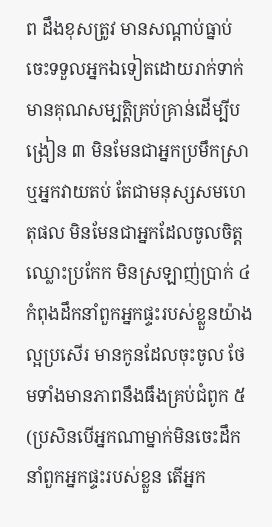ព ដឹងខុសត្រូវ មានសណ្ដាប់ធ្នាប់ ចេះទទួលអ្នកឯទៀតដោយរាក់ទាក់ មានគុណសម្បត្ដិគ្រប់គ្រាន់ដើម្បីបង្រៀន ៣ មិនមែនជាអ្នកប្រមឹកស្រា ឬអ្នកវាយតប់ តែជាមនុស្សសមហេតុផល មិនមែនជាអ្នកដែលចូលចិត្តឈ្លោះប្រកែក មិនស្រឡាញ់ប្រាក់ ៤ កំពុងដឹកនាំពួកអ្នកផ្ទះរបស់ខ្លួនយ៉ាងល្អប្រសើរ មានកូនដែលចុះចូល ថែមទាំងមានភាពនឹងធឹងគ្រប់ជំពូក ៥ (ប្រសិនបើអ្នកណាម្នាក់មិនចេះដឹកនាំពួកអ្នកផ្ទះរបស់ខ្លួន តើអ្នក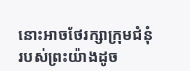នោះអាចថែរក្សាក្រុមជំនុំរបស់ព្រះយ៉ាងដូច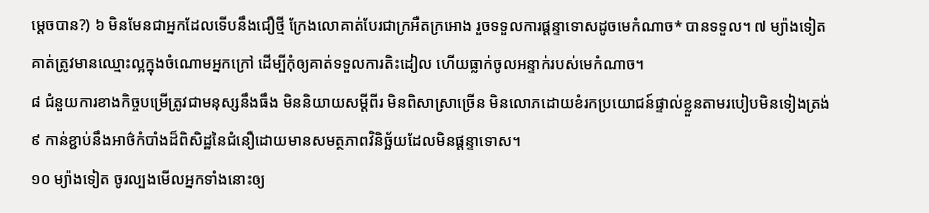ម្ដេចបាន?) ៦ មិនមែនជាអ្នកដែលទើបនឹងជឿថ្មី ក្រែងលោគាត់បែរជាក្រអឺតក្រអោង រួចទទួលការផ្ដន្ទាទោសដូចមេកំណាច* បានទទួល។ ៧ ម្យ៉ាងទៀត គាត់ត្រូវមានឈ្មោះល្អក្នុងចំណោមអ្នកក្រៅ ដើម្បីកុំឲ្យគាត់ទទួលការតិះដៀល ហើយធ្លាក់ចូលអន្ទាក់របស់មេកំណាច។
៨ ជំនួយការខាងកិច្ចបម្រើត្រូវជាមនុស្សនឹងធឹង មិននិយាយសម្ដីពីរ មិនពិសាស្រាច្រើន មិនលោភដោយខំរកប្រយោជន៍ផ្ទាល់ខ្លួនតាមរបៀបមិនទៀងត្រង់ ៩ កាន់ខ្ជាប់នឹងអាថ៌កំបាំងដ៏ពិសិដ្ឋនៃជំនឿដោយមានសមត្ថភាពវិនិច្ឆ័យដែលមិនផ្ដន្ទាទោស។
១០ ម្យ៉ាងទៀត ចូរល្បងមើលអ្នកទាំងនោះឲ្យ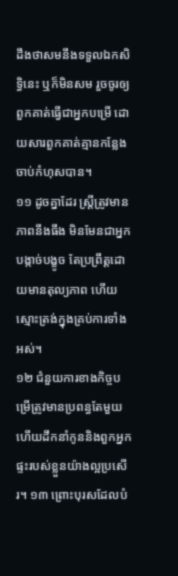ដឹងថាសមនឹងទទួលឯកសិទ្ធិនេះ ឬក៏មិនសម រួចចូរឲ្យពួកគាត់ធ្វើជាអ្នកបម្រើ ដោយសារពួកគាត់គ្មានកន្លែងចាប់កំហុសបាន។
១១ ដូចគ្នាដែរ ស្ត្រីត្រូវមានភាពនឹងធឹង មិនមែនជាអ្នកបង្កាច់បង្ខូច តែប្រព្រឹត្តដោយមានតុល្យភាព ហើយស្មោះត្រង់ក្នុងគ្រប់ការទាំងអស់។
១២ ជំនួយការខាងកិច្ចបម្រើត្រូវមានប្រពន្ធតែមួយ ហើយដឹកនាំកូននិងពួកអ្នកផ្ទះរបស់ខ្លួនយ៉ាងល្អប្រសើរ។ ១៣ ព្រោះបុរសដែលបំ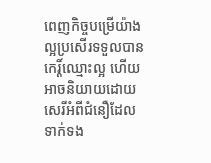ពេញកិច្ចបម្រើយ៉ាងល្អប្រសើរទទួលបានកេរ្ដិ៍ឈ្មោះល្អ ហើយអាចនិយាយដោយសេរីអំពីជំនឿដែលទាក់ទង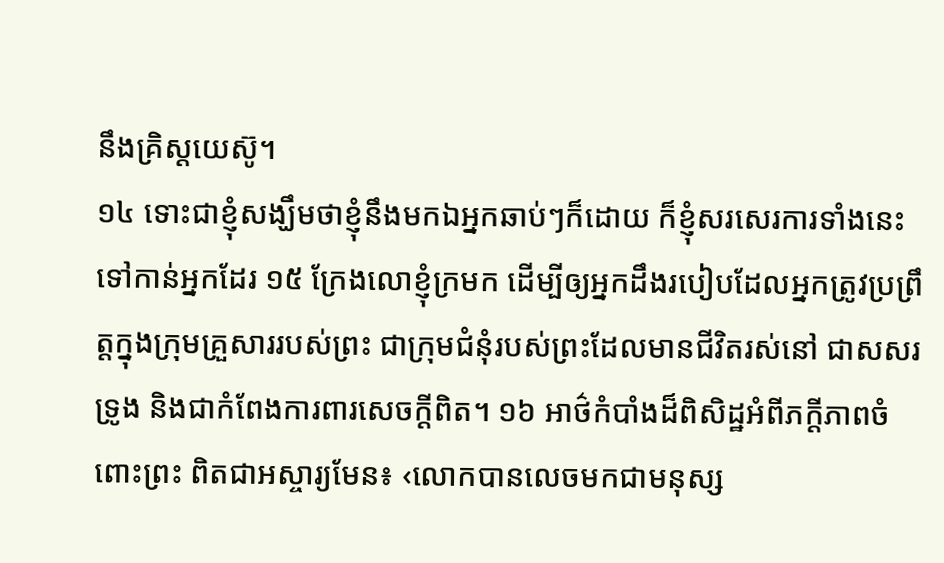នឹងគ្រិស្តយេស៊ូ។
១៤ ទោះជាខ្ញុំសង្ឃឹមថាខ្ញុំនឹងមកឯអ្នកឆាប់ៗក៏ដោយ ក៏ខ្ញុំសរសេរការទាំងនេះទៅកាន់អ្នកដែរ ១៥ ក្រែងលោខ្ញុំក្រមក ដើម្បីឲ្យអ្នកដឹងរបៀបដែលអ្នកត្រូវប្រព្រឹត្តក្នុងក្រុមគ្រួសាររបស់ព្រះ ជាក្រុមជំនុំរបស់ព្រះដែលមានជីវិតរស់នៅ ជាសសរទ្រូង និងជាកំពែងការពារសេចក្ដីពិត។ ១៦ អាថ៌កំបាំងដ៏ពិសិដ្ឋអំពីភក្ដីភាពចំពោះព្រះ ពិតជាអស្ចារ្យមែន៖ ‹លោកបានលេចមកជាមនុស្ស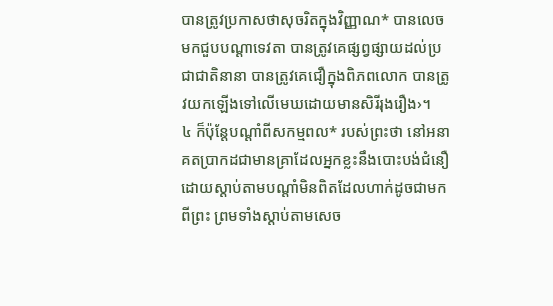បានត្រូវប្រកាសថាសុចរិតក្នុងវិញ្ញាណ* បានលេចមកជួបបណ្ដាទេវតា បានត្រូវគេផ្សព្វផ្សាយដល់ប្រជាជាតិនានា បានត្រូវគេជឿក្នុងពិភពលោក បានត្រូវយកឡើងទៅលើមេឃដោយមានសិរីរុងរឿង›។
៤ ក៏ប៉ុន្តែបណ្ដាំពីសកម្មពល* របស់ព្រះថា នៅអនាគតប្រាកដជាមានគ្រាដែលអ្នកខ្លះនឹងបោះបង់ជំនឿ ដោយស្ដាប់តាមបណ្ដាំមិនពិតដែលហាក់ដូចជាមកពីព្រះ ព្រមទាំងស្ដាប់តាមសេច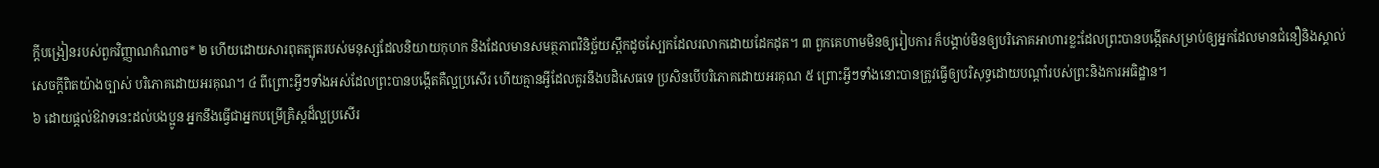ក្ដីបង្រៀនរបស់ពួកវិញ្ញាណកំណាច* ២ ហើយដោយសារពុតត្បុតរបស់មនុស្សដែលនិយាយកុហក និងដែលមានសមត្ថភាពវិនិច្ឆ័យស្ពឹកដូចស្បែកដែលរលាកដោយដែកដុត។ ៣ ពួកគេហាមមិនឲ្យរៀបការ ក៏បង្គាប់មិនឲ្យបរិភោគអាហារខ្លះដែលព្រះបានបង្កើតសម្រាប់ឲ្យអ្នកដែលមានជំនឿនិងស្គាល់សេចក្ដីពិតយ៉ាងច្បាស់ បរិភោគដោយអរគុណ។ ៤ ពីព្រោះអ្វីៗទាំងអស់ដែលព្រះបានបង្កើតគឺល្អប្រសើរ ហើយគ្មានអ្វីដែលគួរនឹងបដិសេធទេ ប្រសិនបើបរិភោគដោយអរគុណ ៥ ព្រោះអ្វីៗទាំងនោះបានត្រូវធ្វើឲ្យបរិសុទ្ធដោយបណ្ដាំរបស់ព្រះនិងការអធិដ្ឋាន។
៦ ដោយផ្ដល់ឱវាទនេះដល់បងប្អូន អ្នកនឹងធ្វើជាអ្នកបម្រើគ្រិស្តដ៏ល្អប្រសើរ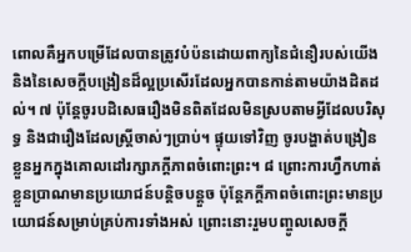ពោលគឺអ្នកបម្រើដែលបានត្រូវបំប៉នដោយពាក្យនៃជំនឿរបស់យើង និងនៃសេចក្ដីបង្រៀនដ៏ល្អប្រសើរដែលអ្នកបានកាន់តាមយ៉ាងដិតដល់។ ៧ ប៉ុន្តែចូរបដិសេធរឿងមិនពិតដែលមិនស្របតាមអ្វីដែលបរិសុទ្ធ និងជារឿងដែលស្ត្រីចាស់ៗប្រាប់។ ផ្ទុយទៅវិញ ចូរបង្ហាត់បង្រៀនខ្លួនអ្នកក្នុងគោលដៅរក្សាភក្ដីភាពចំពោះព្រះ។ ៨ ព្រោះការហ្វឹកហាត់ខ្លួនប្រាណមានប្រយោជន៍បន្ដិចបន្តួច ប៉ុន្តែភក្ដីភាពចំពោះព្រះមានប្រយោជន៍សម្រាប់គ្រប់ការទាំងអស់ ព្រោះនោះរួមបញ្ចូលសេចក្ដី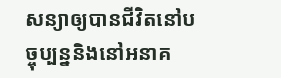សន្យាឲ្យបានជីវិតនៅបច្ចុប្បន្ននិងនៅអនាគ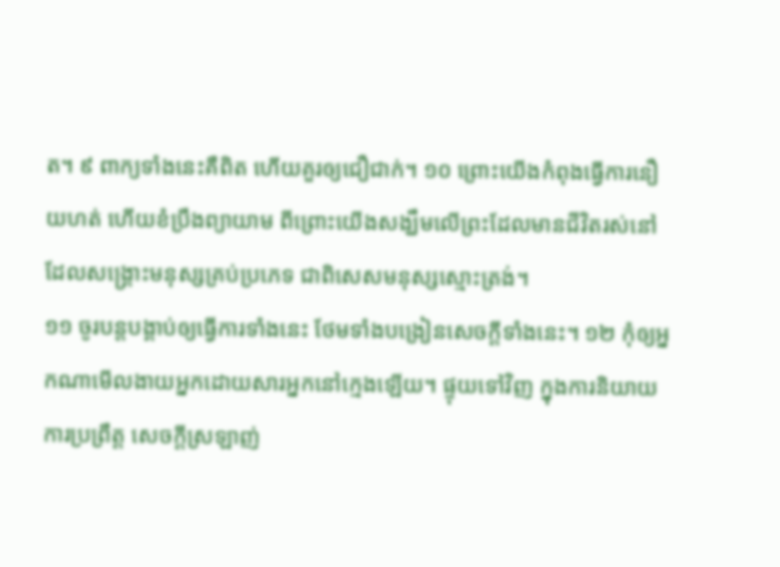ត។ ៩ ពាក្យទាំងនេះគឺពិត ហើយគួរឲ្យជឿជាក់។ ១០ ព្រោះយើងកំពុងធ្វើការនឿយហត់ ហើយខំប្រឹងព្យាយាម ពីព្រោះយើងសង្ឃឹមលើព្រះដែលមានជីវិតរស់នៅ ដែលសង្គ្រោះមនុស្សគ្រប់ប្រភេទ ជាពិសេសមនុស្សស្មោះត្រង់។
១១ ចូរបន្តបង្គាប់ឲ្យធ្វើការទាំងនេះ ថែមទាំងបង្រៀនសេចក្ដីទាំងនេះ។ ១២ កុំឲ្យអ្នកណាមើលងាយអ្នកដោយសារអ្នកនៅក្មេងឡើយ។ ផ្ទុយទៅវិញ ក្នុងការនិយាយ ការប្រព្រឹត្ត សេចក្ដីស្រឡាញ់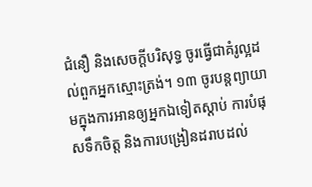ជំនឿ និងសេចក្ដីបរិសុទ្ធ ចូរធ្វើជាគំរូល្អដល់ពួកអ្នកស្មោះត្រង់។ ១៣ ចូរបន្តព្យាយាមក្នុងការអានឲ្យអ្នកឯទៀតស្ដាប់ ការបំផុសទឹកចិត្ត និងការបង្រៀនដរាបដល់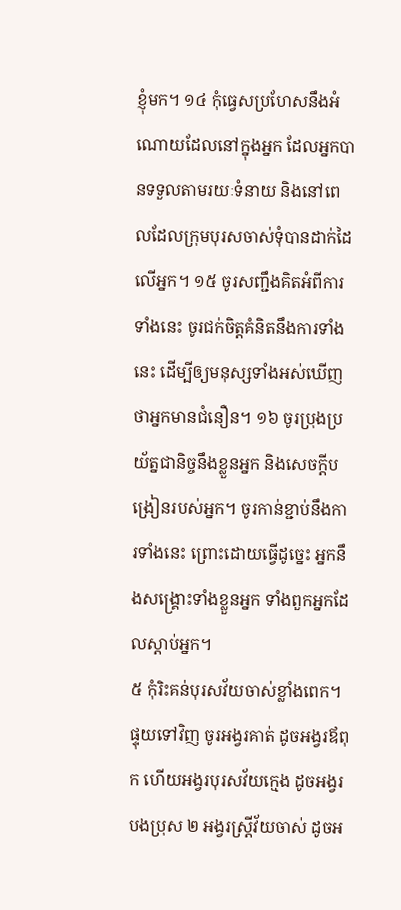ខ្ញុំមក។ ១៤ កុំធ្វេសប្រហែសនឹងអំណោយដែលនៅក្នុងអ្នក ដែលអ្នកបានទទួលតាមរយៈទំនាយ និងនៅពេលដែលក្រុមបុរសចាស់ទុំបានដាក់ដៃលើអ្នក។ ១៥ ចូរសញ្ជឹងគិតអំពីការទាំងនេះ ចូរជក់ចិត្តគំនិតនឹងការទាំងនេះ ដើម្បីឲ្យមនុស្សទាំងអស់ឃើញថាអ្នកមានជំនឿន។ ១៦ ចូរប្រុងប្រយ័ត្នជានិច្ចនឹងខ្លួនអ្នក និងសេចក្ដីបង្រៀនរបស់អ្នក។ ចូរកាន់ខ្ជាប់នឹងការទាំងនេះ ព្រោះដោយធ្វើដូច្នេះ អ្នកនឹងសង្គ្រោះទាំងខ្លួនអ្នក ទាំងពួកអ្នកដែលស្ដាប់អ្នក។
៥ កុំរិះគន់បុរសវ័យចាស់ខ្លាំងពេក។ ផ្ទុយទៅវិញ ចូរអង្វរគាត់ ដូចអង្វរឪពុក ហើយអង្វរបុរសវ័យក្មេង ដូចអង្វរបងប្រុស ២ អង្វរស្ត្រីវ័យចាស់ ដូចអ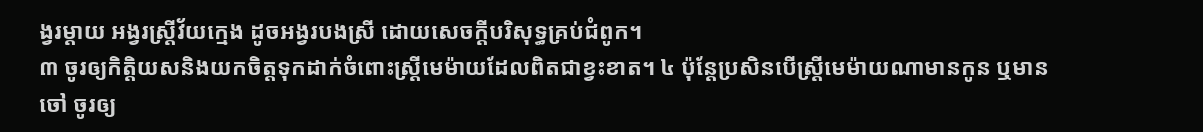ង្វរម្ដាយ អង្វរស្ត្រីវ័យក្មេង ដូចអង្វរបងស្រី ដោយសេចក្ដីបរិសុទ្ធគ្រប់ជំពូក។
៣ ចូរឲ្យកិត្ដិយសនិងយកចិត្តទុកដាក់ចំពោះស្ត្រីមេម៉ាយដែលពិតជាខ្វះខាត។ ៤ ប៉ុន្តែប្រសិនបើស្ត្រីមេម៉ាយណាមានកូន ឬមានចៅ ចូរឲ្យ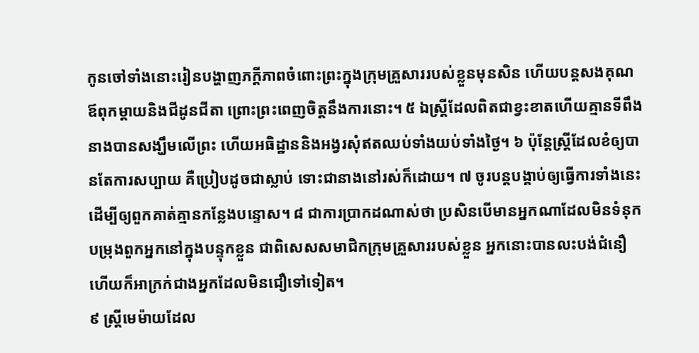កូនចៅទាំងនោះរៀនបង្ហាញភក្ដីភាពចំពោះព្រះក្នុងក្រុមគ្រួសាររបស់ខ្លួនមុនសិន ហើយបន្តសងគុណឪពុកម្ដាយនិងជីដូនជីតា ព្រោះព្រះពេញចិត្តនឹងការនោះ។ ៥ ឯស្ត្រីដែលពិតជាខ្វះខាតហើយគ្មានទីពឹង នាងបានសង្ឃឹមលើព្រះ ហើយអធិដ្ឋាននិងអង្វរសុំឥតឈប់ទាំងយប់ទាំងថ្ងៃ។ ៦ ប៉ុន្តែស្ត្រីដែលខំឲ្យបានតែការសប្បាយ គឺប្រៀបដូចជាស្លាប់ ទោះជានាងនៅរស់ក៏ដោយ។ ៧ ចូរបន្តបង្គាប់ឲ្យធ្វើការទាំងនេះ ដើម្បីឲ្យពួកគាត់គ្មានកន្លែងបន្ទោស។ ៨ ជាការប្រាកដណាស់ថា ប្រសិនបើមានអ្នកណាដែលមិនទំនុកបម្រុងពួកអ្នកនៅក្នុងបន្ទុកខ្លួន ជាពិសេសសមាជិកក្រុមគ្រួសាររបស់ខ្លួន អ្នកនោះបានលះបង់ជំនឿ ហើយក៏អាក្រក់ជាងអ្នកដែលមិនជឿទៅទៀត។
៩ ស្ត្រីមេម៉ាយដែល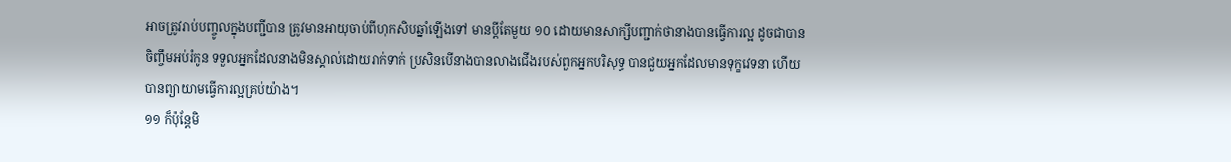អាចត្រូវរាប់បញ្ចូលក្នុងបញ្ជីបាន ត្រូវមានអាយុចាប់ពីហុកសិបឆ្នាំឡើងទៅ មានប្ដីតែមួយ ១០ ដោយមានសាក្សីបញ្ជាក់ថានាងបានធ្វើការល្អ ដូចជាបានចិញ្ចឹមអប់រំកូន ទទួលអ្នកដែលនាងមិនស្គាល់ដោយរាក់ទាក់ ប្រសិនបើនាងបានលាងជើងរបស់ពួកអ្នកបរិសុទ្ធ បានជួយអ្នកដែលមានទុក្ខវេទនា ហើយបានព្យាយាមធ្វើការល្អគ្រប់យ៉ាង។
១១ ក៏ប៉ុន្តែមិ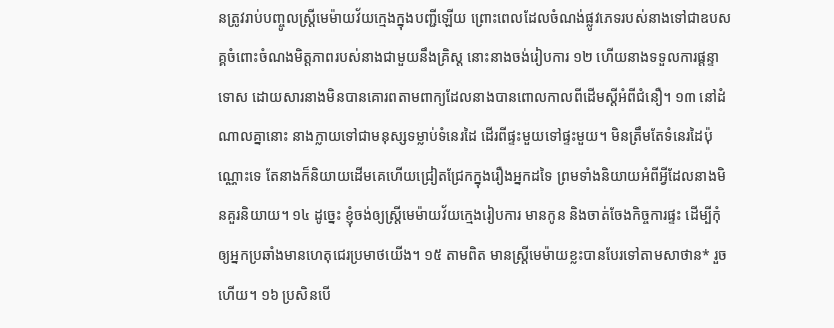នត្រូវរាប់បញ្ចូលស្ត្រីមេម៉ាយវ័យក្មេងក្នុងបញ្ជីឡើយ ព្រោះពេលដែលចំណង់ផ្លូវភេទរបស់នាងទៅជាឧបសគ្គចំពោះចំណងមិត្តភាពរបស់នាងជាមួយនឹងគ្រិស្ត នោះនាងចង់រៀបការ ១២ ហើយនាងទទួលការផ្ដន្ទាទោស ដោយសារនាងមិនបានគោរពតាមពាក្យដែលនាងបានពោលកាលពីដើមស្តីអំពីជំនឿ។ ១៣ នៅដំណាលគ្នានោះ នាងក្លាយទៅជាមនុស្សទម្លាប់ទំនេរដៃ ដើរពីផ្ទះមួយទៅផ្ទះមួយ។ មិនត្រឹមតែទំនេរដៃប៉ុណ្ណោះទេ តែនាងក៏និយាយដើមគេហើយជ្រៀតជ្រែកក្នុងរឿងអ្នកដទៃ ព្រមទាំងនិយាយអំពីអ្វីដែលនាងមិនគួរនិយាយ។ ១៤ ដូច្នេះ ខ្ញុំចង់ឲ្យស្ត្រីមេម៉ាយវ័យក្មេងរៀបការ មានកូន និងចាត់ចែងកិច្ចការផ្ទះ ដើម្បីកុំឲ្យអ្នកប្រឆាំងមានហេតុជេរប្រមាថយើង។ ១៥ តាមពិត មានស្ត្រីមេម៉ាយខ្លះបានបែរទៅតាមសាថាន* រួចហើយ។ ១៦ ប្រសិនបើ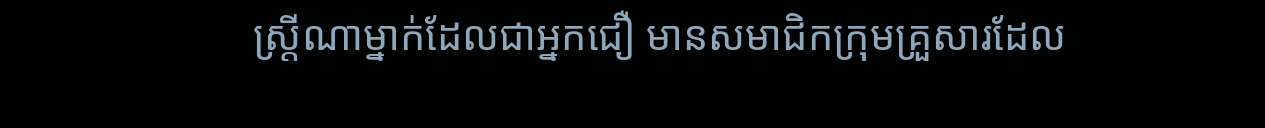ស្ត្រីណាម្នាក់ដែលជាអ្នកជឿ មានសមាជិកក្រុមគ្រួសារដែល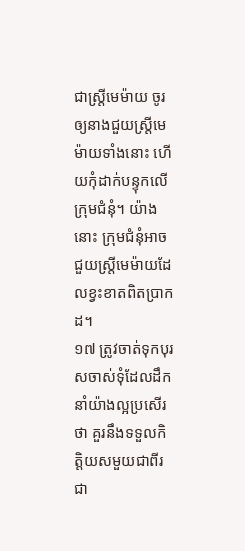ជាស្ត្រីមេម៉ាយ ចូរឲ្យនាងជួយស្ត្រីមេម៉ាយទាំងនោះ ហើយកុំដាក់បន្ទុកលើក្រុមជំនុំ។ យ៉ាងនោះ ក្រុមជំនុំអាចជួយស្ត្រីមេម៉ាយដែលខ្វះខាតពិតប្រាកដ។
១៧ ត្រូវចាត់ទុកបុរសចាស់ទុំដែលដឹកនាំយ៉ាងល្អប្រសើរថា គួរនឹងទទួលកិត្ដិយសមួយជាពីរ ជា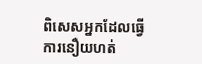ពិសេសអ្នកដែលធ្វើការនឿយហត់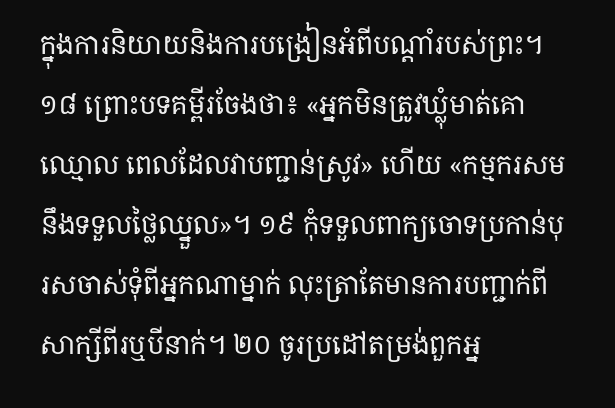ក្នុងការនិយាយនិងការបង្រៀនអំពីបណ្ដាំរបស់ព្រះ។ ១៨ ព្រោះបទគម្ពីរចែងថា៖ «អ្នកមិនត្រូវឃ្លុំមាត់គោឈ្មោល ពេលដែលវាបញ្ជាន់ស្រូវ» ហើយ «កម្មករសមនឹងទទួលថ្លៃឈ្នួល»។ ១៩ កុំទទួលពាក្យចោទប្រកាន់បុរសចាស់ទុំពីអ្នកណាម្នាក់ លុះត្រាតែមានការបញ្ជាក់ពីសាក្សីពីរឬបីនាក់។ ២០ ចូរប្រដៅតម្រង់ពួកអ្ន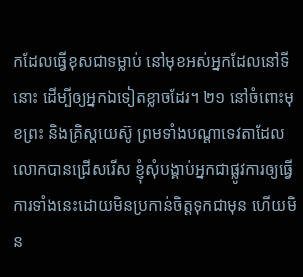កដែលធ្វើខុសជាទម្លាប់ នៅមុខអស់អ្នកដែលនៅទីនោះ ដើម្បីឲ្យអ្នកឯទៀតខ្លាចដែរ។ ២១ នៅចំពោះមុខព្រះ និងគ្រិស្តយេស៊ូ ព្រមទាំងបណ្ដាទេវតាដែលលោកបានជ្រើសរើស ខ្ញុំសុំបង្គាប់អ្នកជាផ្លូវការឲ្យធ្វើការទាំងនេះដោយមិនប្រកាន់ចិត្តទុកជាមុន ហើយមិន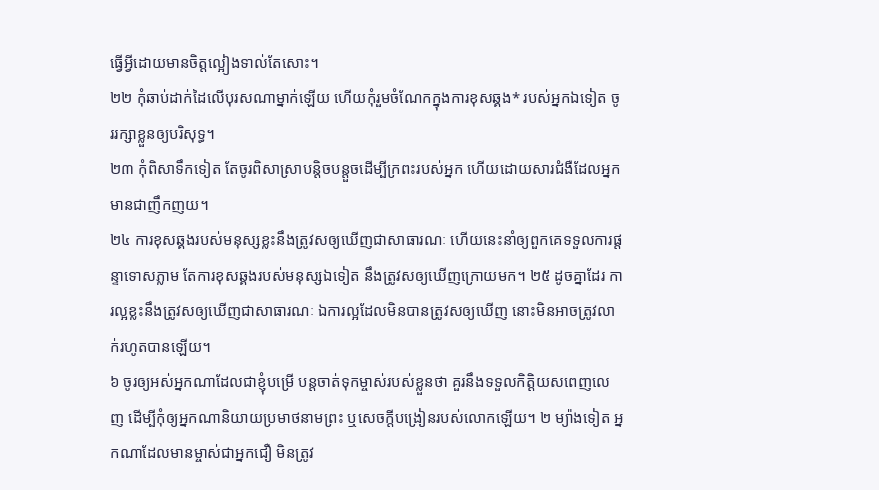ធ្វើអ្វីដោយមានចិត្តល្អៀងទាល់តែសោះ។
២២ កុំឆាប់ដាក់ដៃលើបុរសណាម្នាក់ឡើយ ហើយកុំរួមចំណែកក្នុងការខុសឆ្គង* របស់អ្នកឯទៀត ចូររក្សាខ្លួនឲ្យបរិសុទ្ធ។
២៣ កុំពិសាទឹកទៀត តែចូរពិសាស្រាបន្ដិចបន្តួចដើម្បីក្រពះរបស់អ្នក ហើយដោយសារជំងឺដែលអ្នកមានជាញឹកញយ។
២៤ ការខុសឆ្គងរបស់មនុស្សខ្លះនឹងត្រូវសឲ្យឃើញជាសាធារណៈ ហើយនេះនាំឲ្យពួកគេទទួលការផ្ដន្ទាទោសភ្លាម តែការខុសឆ្គងរបស់មនុស្សឯទៀត នឹងត្រូវសឲ្យឃើញក្រោយមក។ ២៥ ដូចគ្នាដែរ ការល្អខ្លះនឹងត្រូវសឲ្យឃើញជាសាធារណៈ ឯការល្អដែលមិនបានត្រូវសឲ្យឃើញ នោះមិនអាចត្រូវលាក់រហូតបានឡើយ។
៦ ចូរឲ្យអស់អ្នកណាដែលជាខ្ញុំបម្រើ បន្តចាត់ទុកម្ចាស់របស់ខ្លួនថា គួរនឹងទទួលកិត្ដិយសពេញលេញ ដើម្បីកុំឲ្យអ្នកណានិយាយប្រមាថនាមព្រះ ឬសេចក្ដីបង្រៀនរបស់លោកឡើយ។ ២ ម្យ៉ាងទៀត អ្នកណាដែលមានម្ចាស់ជាអ្នកជឿ មិនត្រូវ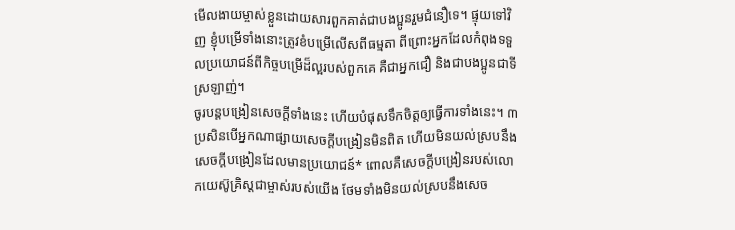មើលងាយម្ចាស់ខ្លួនដោយសារពួកគាត់ជាបងប្អូនរួមជំនឿទេ។ ផ្ទុយទៅវិញ ខ្ញុំបម្រើទាំងនោះត្រូវខំបម្រើលើសពីធម្មតា ពីព្រោះអ្នកដែលកំពុងទទួលប្រយោជន៍ពីកិច្ចបម្រើដ៏ល្អរបស់ពួកគេ គឺជាអ្នកជឿ និងជាបងប្អូនជាទីស្រឡាញ់។
ចូរបន្តបង្រៀនសេចក្ដីទាំងនេះ ហើយបំផុសទឹកចិត្តឲ្យធ្វើការទាំងនេះ។ ៣ ប្រសិនបើអ្នកណាផ្សាយសេចក្ដីបង្រៀនមិនពិត ហើយមិនយល់ស្របនឹងសេចក្ដីបង្រៀនដែលមានប្រយោជន៍* ពោលគឺសេចក្ដីបង្រៀនរបស់លោកយេស៊ូគ្រិស្តជាម្ចាស់របស់យើង ថែមទាំងមិនយល់ស្របនឹងសេច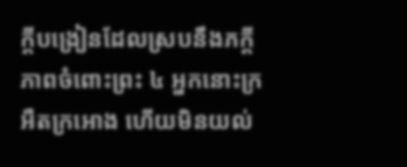ក្ដីបង្រៀនដែលស្របនឹងភក្ដីភាពចំពោះព្រះ ៤ អ្នកនោះក្រអឺតក្រអោង ហើយមិនយល់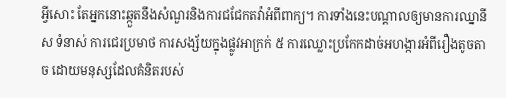អ្វីសោះ តែអ្នកនោះឆ្កួតនឹងសំណួរនិងការជជែកតវ៉ាអំពីពាក្យ។ ការទាំងនេះបណ្ដាលឲ្យមានការឈ្នានីស ទំនាស់ ការជេរប្រមាថ ការសង្ស័យក្នុងផ្លូវអាក្រក់ ៥ ការឈ្លោះប្រកែកដាច់អហង្ការអំពីរឿងតូចតាច ដោយមនុស្សដែលគំនិតរបស់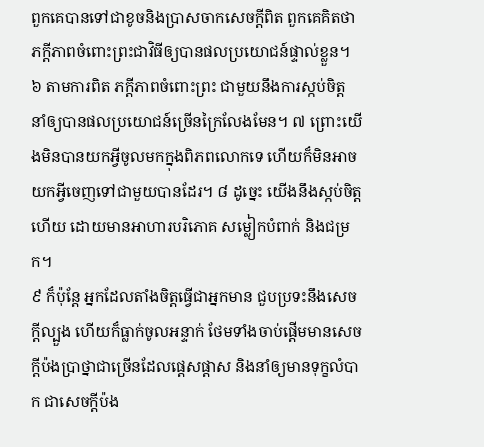ពួកគេបានទៅជាខូចនិងប្រាសចាកសេចក្ដីពិត ពួកគេគិតថាភក្ដីភាពចំពោះព្រះជាវិធីឲ្យបានផលប្រយោជន៍ផ្ទាល់ខ្លួន។ ៦ តាមការពិត ភក្ដីភាពចំពោះព្រះ ជាមួយនឹងការស្កប់ចិត្ត នាំឲ្យបានផលប្រយោជន៍ច្រើនក្រៃលែងមែន។ ៧ ព្រោះយើងមិនបានយកអ្វីចូលមកក្នុងពិភពលោកទេ ហើយក៏មិនអាចយកអ្វីចេញទៅជាមួយបានដែរ។ ៨ ដូច្នេះ យើងនឹងស្កប់ចិត្តហើយ ដោយមានអាហារបរិភោគ សម្លៀកបំពាក់ និងជម្រក។
៩ ក៏ប៉ុន្តែ អ្នកដែលតាំងចិត្តធ្វើជាអ្នកមាន ជួបប្រទះនឹងសេចក្ដីល្បួង ហើយក៏ធ្លាក់ចូលអន្ទាក់ ថែមទាំងចាប់ផ្ដើមមានសេចក្ដីប៉ងប្រាថ្នាជាច្រើនដែលផ្ដេសផ្ដាស និងនាំឲ្យមានទុក្ខលំបាក ជាសេចក្ដីប៉ង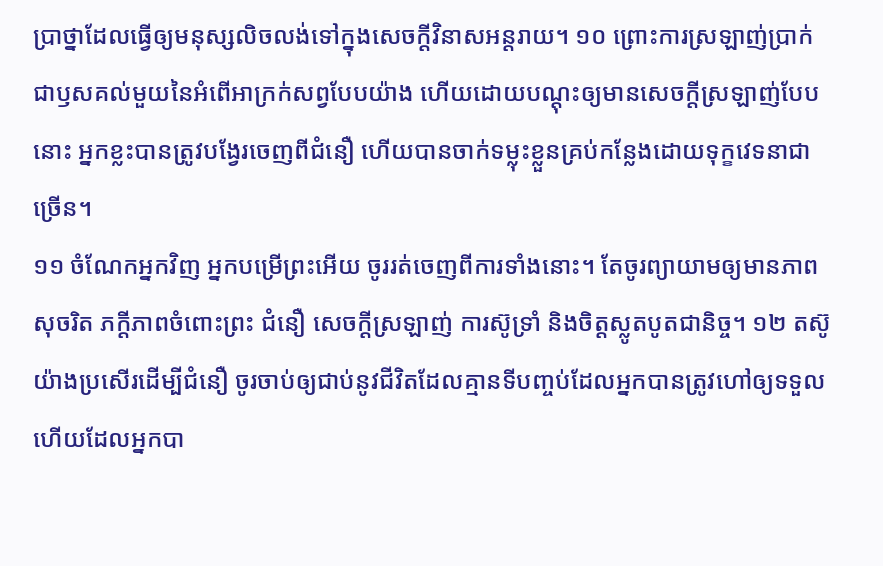ប្រាថ្នាដែលធ្វើឲ្យមនុស្សលិចលង់ទៅក្នុងសេចក្ដីវិនាសអន្តរាយ។ ១០ ព្រោះការស្រឡាញ់ប្រាក់ជាឫសគល់មួយនៃអំពើអាក្រក់សព្វបែបយ៉ាង ហើយដោយបណ្ដុះឲ្យមានសេចក្ដីស្រឡាញ់បែបនោះ អ្នកខ្លះបានត្រូវបង្វែរចេញពីជំនឿ ហើយបានចាក់ទម្លុះខ្លួនគ្រប់កន្លែងដោយទុក្ខវេទនាជាច្រើន។
១១ ចំណែកអ្នកវិញ អ្នកបម្រើព្រះអើយ ចូររត់ចេញពីការទាំងនោះ។ តែចូរព្យាយាមឲ្យមានភាពសុចរិត ភក្ដីភាពចំពោះព្រះ ជំនឿ សេចក្ដីស្រឡាញ់ ការស៊ូទ្រាំ និងចិត្តស្លូតបូតជានិច្ច។ ១២ តស៊ូយ៉ាងប្រសើរដើម្បីជំនឿ ចូរចាប់ឲ្យជាប់នូវជីវិតដែលគ្មានទីបញ្ចប់ដែលអ្នកបានត្រូវហៅឲ្យទទួល ហើយដែលអ្នកបា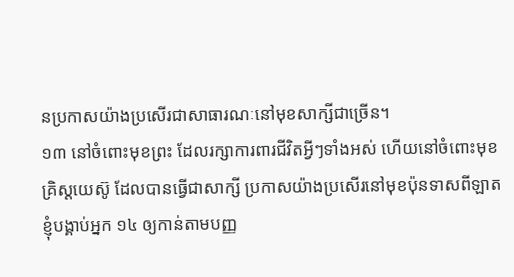នប្រកាសយ៉ាងប្រសើរជាសាធារណៈនៅមុខសាក្សីជាច្រើន។
១៣ នៅចំពោះមុខព្រះ ដែលរក្សាការពារជីវិតអ្វីៗទាំងអស់ ហើយនៅចំពោះមុខគ្រិស្តយេស៊ូ ដែលបានធ្វើជាសាក្សី ប្រកាសយ៉ាងប្រសើរនៅមុខប៉ុនទាសពីឡាត ខ្ញុំបង្គាប់អ្នក ១៤ ឲ្យកាន់តាមបញ្ញ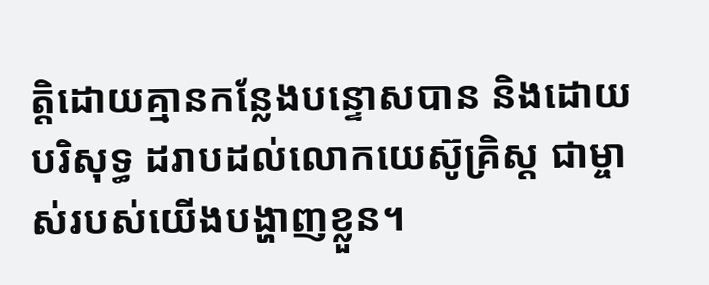ត្ដិដោយគ្មានកន្លែងបន្ទោសបាន និងដោយបរិសុទ្ធ ដរាបដល់លោកយេស៊ូគ្រិស្ត ជាម្ចាស់របស់យើងបង្ហាញខ្លួន។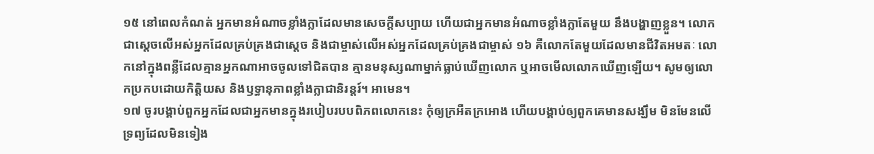១៥ នៅពេលកំណត់ អ្នកមានអំណាចខ្លាំងក្លាដែលមានសេចក្ដីសប្បាយ ហើយជាអ្នកមានអំណាចខ្លាំងក្លាតែមួយ នឹងបង្ហាញខ្លួន។ លោកជាស្តេចលើអស់អ្នកដែលគ្រប់គ្រងជាស្តេច និងជាម្ចាស់លើអស់អ្នកដែលគ្រប់គ្រងជាម្ចាស់ ១៦ គឺលោកតែមួយដែលមានជីវិតអមតៈ លោកនៅក្នុងពន្លឺដែលគ្មានអ្នកណាអាចចូលទៅជិតបាន គ្មានមនុស្សណាម្នាក់ធ្លាប់ឃើញលោក ឬអាចមើលលោកឃើញឡើយ។ សូមឲ្យលោកប្រកបដោយកិត្ដិយស និងឫទ្ធានុភាពខ្លាំងក្លាជានិរន្តរ៍។ អាមេន។
១៧ ចូរបង្គាប់ពួកអ្នកដែលជាអ្នកមានក្នុងរបៀបរបបពិភពលោកនេះ កុំឲ្យក្រអឺតក្រអោង ហើយបង្គាប់ឲ្យពួកគេមានសង្ឃឹម មិនមែនលើទ្រព្យដែលមិនទៀង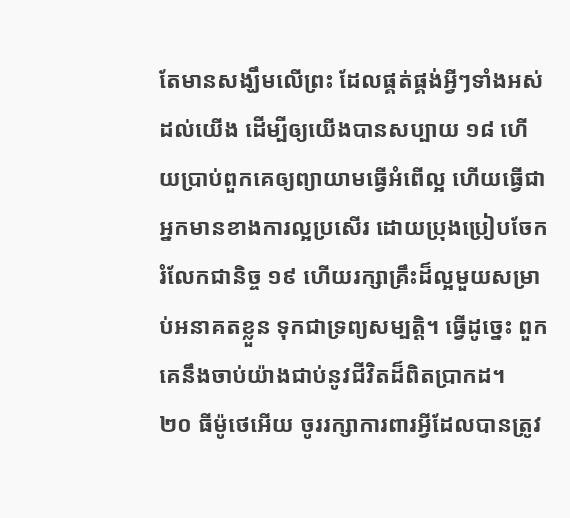តែមានសង្ឃឹមលើព្រះ ដែលផ្គត់ផ្គង់អ្វីៗទាំងអស់ដល់យើង ដើម្បីឲ្យយើងបានសប្បាយ ១៨ ហើយប្រាប់ពួកគេឲ្យព្យាយាមធ្វើអំពើល្អ ហើយធ្វើជាអ្នកមានខាងការល្អប្រសើរ ដោយប្រុងប្រៀបចែករំលែកជានិច្ច ១៩ ហើយរក្សាគ្រឹះដ៏ល្អមួយសម្រាប់អនាគតខ្លួន ទុកជាទ្រព្យសម្បត្ដិ។ ធ្វើដូច្នេះ ពួកគេនឹងចាប់យ៉ាងជាប់នូវជីវិតដ៏ពិតប្រាកដ។
២០ ធីម៉ូថេអើយ ចូររក្សាការពារអ្វីដែលបានត្រូវ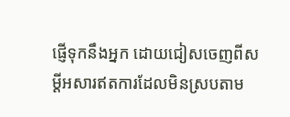ផ្ញើទុកនឹងអ្នក ដោយជៀសចេញពីសម្ដីអសារឥតការដែលមិនស្របតាម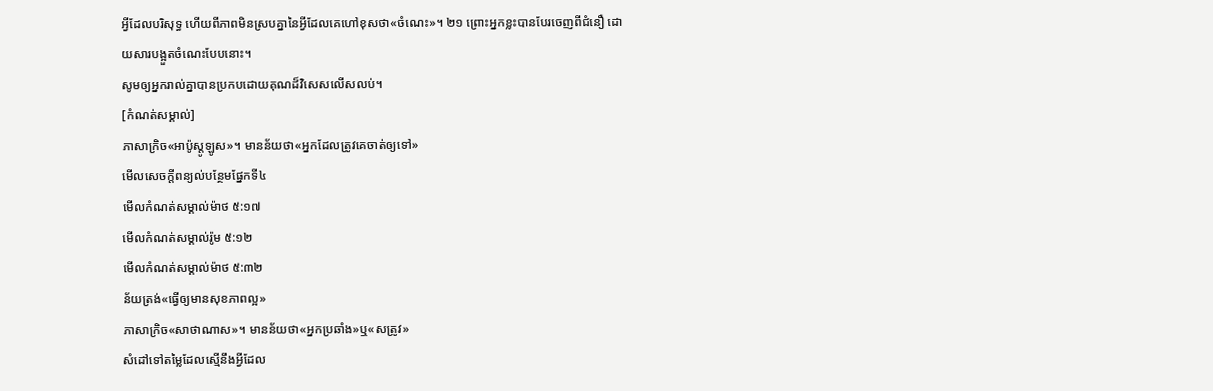អ្វីដែលបរិសុទ្ធ ហើយពីភាពមិនស្របគ្នានៃអ្វីដែលគេហៅខុសថា«ចំណេះ»។ ២១ ព្រោះអ្នកខ្លះបានបែរចេញពីជំនឿ ដោយសារបង្អួតចំណេះបែបនោះ។
សូមឲ្យអ្នករាល់គ្នាបានប្រកបដោយគុណដ៏វិសេសលើសលប់។
[កំណត់សម្គាល់]
ភាសាក្រិច«អាប៉ូស្តូឡូស»។ មានន័យថា«អ្នកដែលត្រូវគេចាត់ឲ្យទៅ»
មើលសេចក្ដីពន្យល់បន្ថែមផ្នែកទី៤
មើលកំណត់សម្គាល់ម៉ាថ ៥:១៧
មើលកំណត់សម្គាល់រ៉ូម ៥:១២
មើលកំណត់សម្គាល់ម៉ាថ ៥:៣២
ន័យត្រង់«ធ្វើឲ្យមានសុខភាពល្អ»
ភាសាក្រិច«សាថាណាស»។ មានន័យថា«អ្នកប្រឆាំង»ឬ«សត្រូវ»
សំដៅទៅតម្លៃដែលស្មើនឹងអ្វីដែល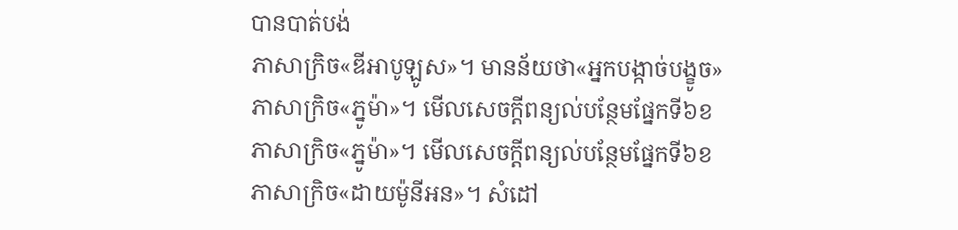បានបាត់បង់
ភាសាក្រិច«ឌីអាបូឡូស»។ មានន័យថា«អ្នកបង្កាច់បង្ខូច»
ភាសាក្រិច«ភ្នូម៉ា»។ មើលសេចក្ដីពន្យល់បន្ថែមផ្នែកទី៦ខ
ភាសាក្រិច«ភ្នូម៉ា»។ មើលសេចក្ដីពន្យល់បន្ថែមផ្នែកទី៦ខ
ភាសាក្រិច«ដាយម៉ូនីអន»។ សំដៅ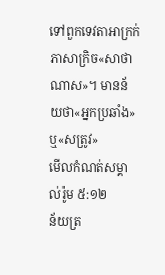ទៅពួកទេវតាអាក្រក់
ភាសាក្រិច«សាថាណាស»។ មានន័យថា«អ្នកប្រឆាំង»ឬ«សត្រូវ»
មើលកំណត់សម្គាល់រ៉ូម ៥:១២
ន័យត្រ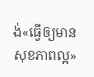ង់«ធ្វើឲ្យមានសុខភាពល្អ»